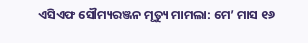ଏସିଏଫ ସୌମ୍ୟରଞ୍ଜନ ମୃତ୍ୟୁ ମାମଲା: ମେ’ ମାସ ୧୬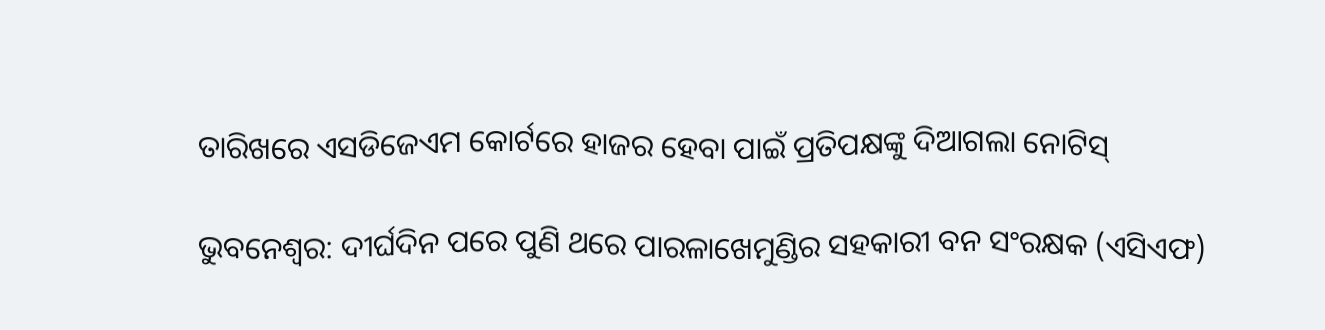ତାରିଖରେ ଏସଡିଜେଏମ କୋର୍ଟରେ ହାଜର ହେବା ପାଇଁ ପ୍ରତିପକ୍ଷଙ୍କୁ ଦିଆଗଲା ନୋଟିସ୍

ଭୁବନେଶ୍ୱର: ଦୀର୍ଘଦିନ ପରେ ପୁଣି ଥରେ ପାରଳାଖେମୁଣ୍ଡିର ସହକାରୀ ବନ ସଂରକ୍ଷକ (ଏସିଏଫ)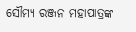ସୌମ୍ୟ ରଞ୍ଜନ ମହାପାତ୍ରଙ୍କ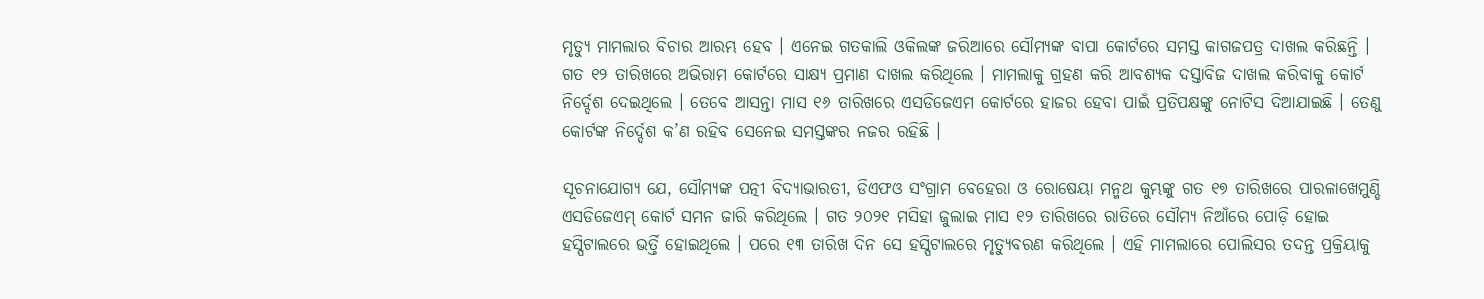ମୃତ୍ୟୁ ମାମଲାର ବିଚାର ଆରମ୍ଭ ହେବ । ଏନେଇ ଗତକାଲି ଓକିଲଙ୍କ ଜରିଆରେ ସୌମ୍ୟଙ୍କ ବାପା କୋର୍ଟରେ ସମସ୍ତ କାଗଜପତ୍ର ଦାଖଲ କରିଛନ୍ତି । ଗତ ୧୨ ତାରିଖରେ ଅଭିରାମ କୋର୍ଟରେ ସାକ୍ଷ୍ୟ ପ୍ରମାଣ ଦାଖଲ କରିଥିଲେ । ମାମଲାକୁ ଗ୍ରହଣ କରି ଆବଶ୍ୟକ ଦସ୍ତାବିଜ ଦାଖଲ କରିବାକୁ କୋର୍ଟ ନିର୍ଦ୍ଦେଶ ଦେଇଥିଲେ । ତେବେ ଆସନ୍ତା ମାସ ୧୬ ତାରିଖରେ ଏସଡିଜେଏମ କୋର୍ଟରେ ହାଜର ହେବା ପାଇଁ ପ୍ରତିପକ୍ଷଙ୍କୁ ନୋଟିସ ଦିଆଯାଇଛି । ତେଣୁ କୋର୍ଟଙ୍କ ନିର୍ଦ୍ଦେଶ କ’ଣ ରହିବ ସେନେଇ ସମସ୍ତଙ୍କର ନଜର ରହିଛି ।

ସୂଚନାଯୋଗ୍ୟ ଯେ, ସୌମ୍ୟଙ୍କ ପତ୍ନୀ ବିଦ୍ୟାଭାରତୀ, ଡିଏଫଓ ସଂଗ୍ରାମ ବେହେରା ଓ ରୋଷେୟା ମନ୍ମଥ କୁମ୍ଭଙ୍କୁ ଗତ ୧୭ ତାରିଖରେ ପାରଳାଖେମୁଣ୍ଡି ଏସଡିଜେଏମ୍ କୋର୍ଟ ସମନ ଜାରି କରିଥିଲେ । ଗତ ୨୦୨୧ ମସିହା ଜୁଲାଇ ମାସ ୧୨ ତାରିଖରେ ରାତିରେ ସୌମ୍ୟ ନିଆଁରେ ପୋଡ଼ି ହୋଇ ହସ୍ପିଟାଲରେ ଭର୍ତ୍ତି ହୋଇଥିଲେ । ପରେ ୧୩ ତାରିଖ ଦିନ ସେ ହସ୍ପିଟାଲରେ ମୃତ୍ୟୁବରଣ କରିଥିଲେ । ଏହି ମାମଲାରେ ପୋଲିସର ତଦନ୍ତ ପ୍ରକ୍ରିୟାକୁ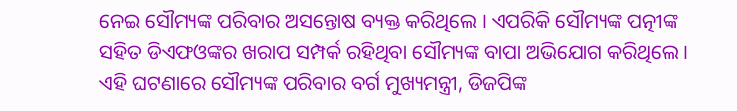ନେଇ ସୌମ୍ୟଙ୍କ ପରିବାର ଅସନ୍ତୋଷ ବ୍ୟକ୍ତ କରିଥିଲେ । ଏପରିକି ସୌମ୍ୟଙ୍କ ପତ୍ନୀଙ୍କ ସହିତ ଡିଏଫଓଙ୍କର ଖରାପ ସମ୍ପର୍କ ରହିଥିବା ସୌମ୍ୟଙ୍କ ବାପା ଅଭିଯୋଗ କରିଥିଲେ । ଏହି ଘଟଣାରେ ସୌମ୍ୟଙ୍କ ପରିବାର ବର୍ଗ ମୁଖ୍ୟମନ୍ତ୍ରୀ, ଡିଜପିଙ୍କ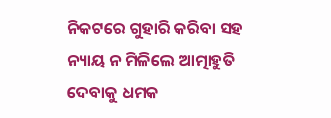ନିକଟରେ ଗୁହାରି କରିବା ସହ ନ୍ୟାୟ ନ ମିଳିଲେ ଆତ୍ମାହୁତି ଦେବାକୁ ଧମକ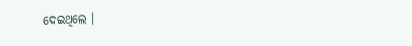ଦେଇଥିଲେ ।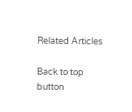Related Articles

Back to top button